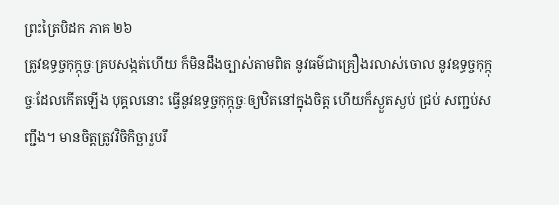ព្រះត្រៃបិដក ភាគ ២៦
ត្រូវឧទ្ធច្ចកុក្កុច្ចៈគ្របសង្កត់ហើយ ក៏មិនដឹងច្បាស់តាមពិត នូវធម៌ជាគ្រឿងរលាស់ចោល នូវឧទ្ធច្ចកុក្កុច្ចៈដែលកើតឡើង បុគ្គលនោះ ធ្វើនូវឧទ្ធច្ចកុក្កុច្ចៈឲ្យឋិតនៅក្នុងចិត្ត ហើយក៏ស្ងួតស្ងប់ ជ្រប់ សញ្ជប់សញ្ជឹង។ មានចិត្តត្រូវវិចិកិច្ឆារួបរឹ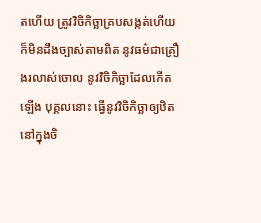តហើយ ត្រូវវិចិកិច្ឆាគ្របសង្កត់ហើយ ក៏មិនដឹងច្បាស់តាមពិត នូវធម៌ជាគ្រឿងរលាស់ចោល នូវវិចិកិច្ឆាដែលកើតឡើង បុគ្គលនោះ ធ្វើនូវវិចិកិច្ឆាឲ្យឋិតនៅក្នុងចិ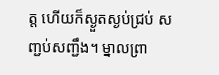ត្ត ហើយក៏ស្ងួតស្ងប់ជ្រប់ សញ្ជប់សញ្ជឹង។ ម្នាលព្រា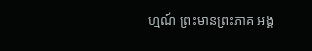ហ្មណ៍ ព្រះមានព្រះភាគ អង្គ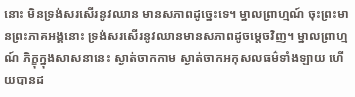នោះ មិនទ្រង់សរសើរនូវឈាន មានសភាពដូច្នេះទេ។ ម្នាលព្រាហ្មណ៍ ចុះព្រះមានព្រះភាគអង្គនោះ ទ្រង់សរសើរនូវឈានមានសភាពដូចម្តេចវិញ។ ម្នាលព្រាហ្មណ៍ ភិក្ខុក្នុងសាសនានេះ ស្ងាត់ចាកកាម ស្ងាត់ចាកអកុសលធម៌ទាំងឡាយ ហើយបានដ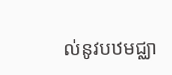ល់នូវបឋមជ្ឈា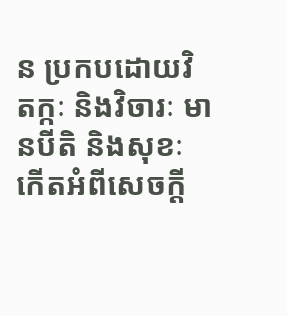ន ប្រកបដោយវិតក្កៈ និងវិចារៈ មានបីតិ និងសុខៈកើតអំពីសេចក្តី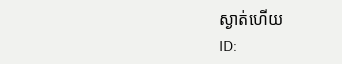ស្ងាត់ហើយ
ID: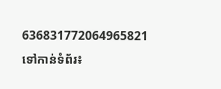636831772064965821
ទៅកាន់ទំព័រ៖